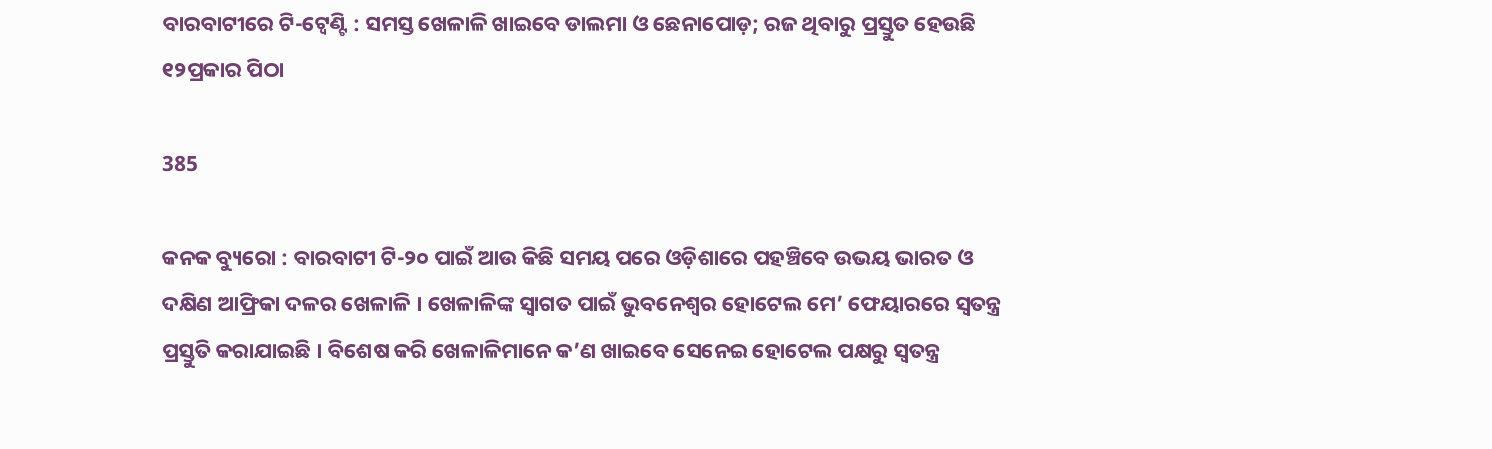ବାରବାଟୀରେ ଟି-ଟ୍ୱେଣ୍ଟି : ସମସ୍ତ ଖେଳାଳି ଖାଇବେ ଡାଲମା ଓ ଛେନାପୋଡ଼; ରଜ ଥିବାରୁ ପ୍ରସ୍ତୁତ ହେଉଛି ୧୨ପ୍ରକାର ପିଠା

385

କନକ ବ୍ୟୁରୋ : ବାରବାଟୀ ଟି-୨୦ ପାଇଁ ଆଉ କିଛି ସମୟ ପରେ ଓଡ଼ିଶାରେ ପହଞ୍ଚିବେ ଉଭୟ ଭାରତ ଓ ଦକ୍ଷିଣ ଆଫ୍ରିକା ଦଳର ଖେଳାଳି । ଖେଳାଳିଙ୍କ ସ୍ୱାଗତ ପାଇଁ ଭୁବନେଶ୍ୱର ହୋଟେଲ ମେ’ ଫେୟାରରେ ସ୍ୱତନ୍ତ୍ର ପ୍ରସ୍ତୁତି କରାଯାଇଛି । ବିଶେଷ କରି ଖେଳାଳିମାନେ କ’ଣ ଖାଇବେ ସେନେଇ ହୋଟେଲ ପକ୍ଷରୁ ସ୍ୱତନ୍ତ୍ର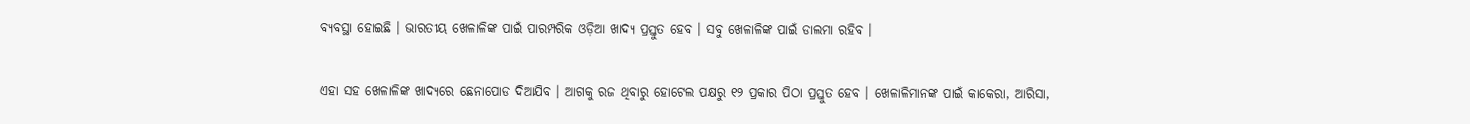ବ୍ୟବସ୍ଥା ହୋଇଛି । ଭାରତୀୟ ଖେଳାଳିଙ୍କ ପାଇଁ ପାରମ୍ପରିକ ଓଡ଼ିଆ ଖାଦ୍ୟ ପ୍ରସ୍ତୁତ ହେବ । ସବୁ ଖେଳାଳିଙ୍କ ପାଇଁ ଡାଲମା ରହିବ ।

ଏହା ସହ ଖେଳାଳିଙ୍କ ଖାଦ୍ୟରେ ଛେନାପୋଡ ଦିଆଯିବ । ଆଗକୁ ରଜ ଥିବାରୁ ହୋଟେଲ ପକ୍ଷରୁ ୧୨ ପ୍ରକାର ପିଠା ପ୍ରସ୍ତୁତ ହେବ । ଖେଳାଳିମାନଙ୍କ ପାଇଁ କାକେରା, ଆରିସା,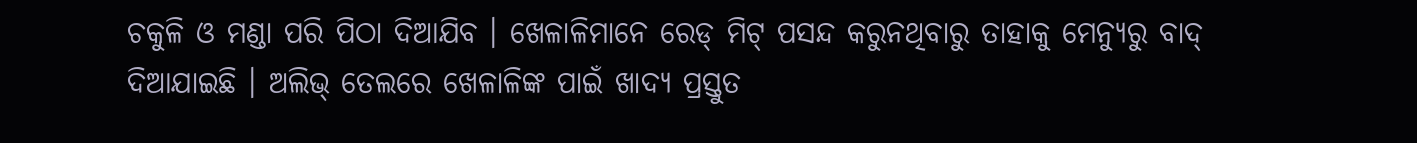ଚକୁଳି ଓ ମଣ୍ଡା ପରି ପିଠା ଦିଆଯିବ । ଖେଳାଳିମାନେ ରେଡ୍ ମିଟ୍ ପସନ୍ଦ କରୁନଥିବାରୁ ତାହାକୁ ମେନ୍ୟୁରୁ ବାଦ୍ ଦିଆଯାଇଛି । ଅଲିଭ୍ ତେଲରେ ଖେଳାଳିଙ୍କ ପାଇଁ ଖାଦ୍ୟ ପ୍ରସ୍ତୁତ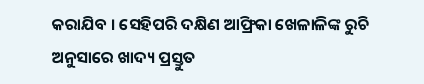କରାଯିବ । ସେହିପରି ଦକ୍ଷିଣ ଆଫ୍ରିକା ଖେଳାଳିଙ୍କ ରୁଚି ଅନୁସାରେ ଖାଦ୍ୟ ପ୍ରସ୍ତୁତ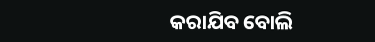କରାଯିବ ବୋଲି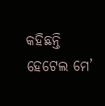କହିଛନ୍ତି ହେଟେଲ ମେ’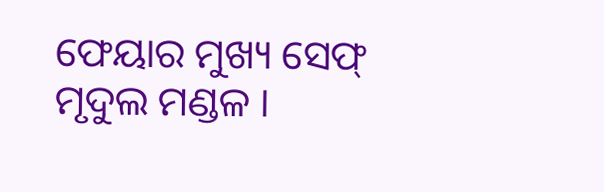ଫେୟାର ମୁଖ୍ୟ ସେଫ୍ ମୃଦୁଲ ମଣ୍ଡଳ ।